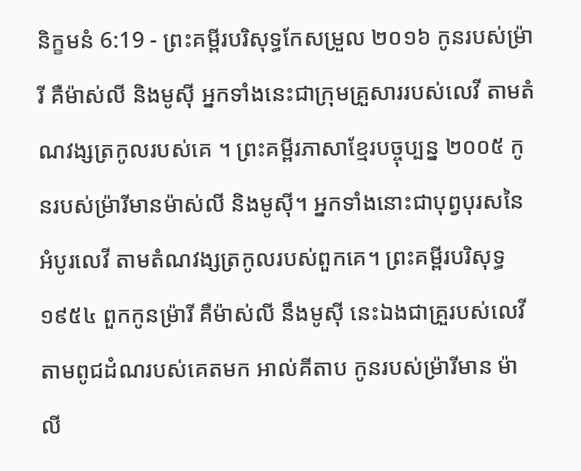និក្ខមនំ 6:19 - ព្រះគម្ពីរបរិសុទ្ធកែសម្រួល ២០១៦ កូនរបស់ម្រ៉ារី គឺម៉ាស់លី និងមូស៊ី អ្នកទាំងនេះជាក្រុមគ្រួសាររបស់លេវី តាមតំណវង្សត្រកូលរបស់គេ ។ ព្រះគម្ពីរភាសាខ្មែរបច្ចុប្បន្ន ២០០៥ កូនរបស់ម៉្រារីមានម៉ាស់លី និងមូស៊ី។ អ្នកទាំងនោះជាបុព្វបុរសនៃអំបូរលេវី តាមតំណវង្សត្រកូលរបស់ពួកគេ។ ព្រះគម្ពីរបរិសុទ្ធ ១៩៥៤ ពួកកូនម្រ៉ារី គឺម៉ាស់លី នឹងមូស៊ី នេះឯងជាគ្រួរបស់លេវីតាមពូជដំណរបស់គេតមក អាល់គីតាប កូនរបស់ម៉្រារីមាន ម៉ាលី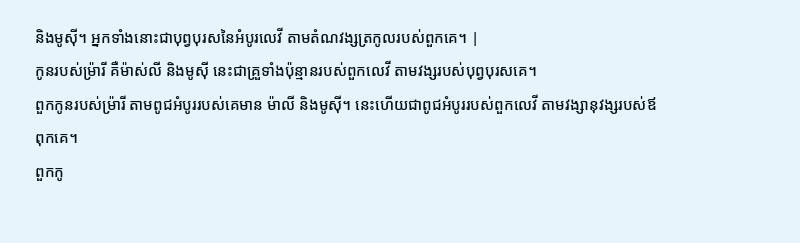និងមូស៊ី។ អ្នកទាំងនោះជាបុព្វបុរសនៃអំបូរលេវី តាមតំណវង្សត្រកូលរបស់ពួកគេ។ |
កូនរបស់ម្រ៉ារី គឺម៉ាស់លី និងមូស៊ី នេះជាគ្រួទាំងប៉ុន្មានរបស់ពួកលេវី តាមវង្សរបស់បុព្វបុរសគេ។
ពួកកូនរបស់ម្រ៉ារី តាមពូជអំបូររបស់គេមាន ម៉ាលី និងមូស៊ី។ នេះហើយជាពូជអំបូររបស់ពួកលេវី តាមវង្សានុវង្សរបស់ឪពុកគេ។
ពួកកូ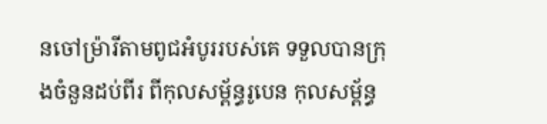នចៅម្រ៉ារីតាមពូជអំបូររបស់គេ ទទួលបានក្រុងចំនួនដប់ពីរ ពីកុលសម្ព័ន្ធរូបេន កុលសម្ព័ន្ធ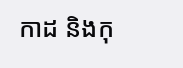កាដ និងកុ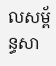លសម្ព័ន្ធសា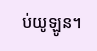ប់យូឡូន។